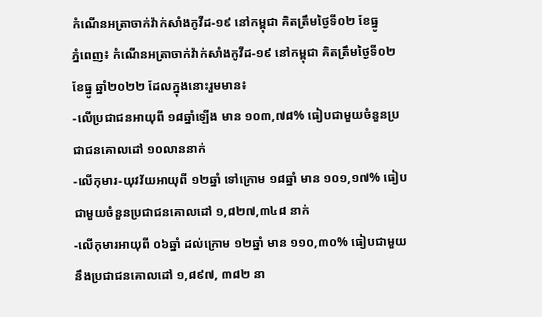កំណេីនអត្រាចាក់វ៉ាក់សាំងកូវីដ-១៩ នៅកម្ពុជា គិតត្រឹមថ្ងៃទី០២ ខែធ្នូ
ភ្នំពេញ៖ កំណេីនអត្រាចាក់វ៉ាក់សាំងកូវីដ-១៩ នៅកម្ពុជា គិតត្រឹមថ្ងៃទី០២ ខែធ្នូ ឆ្នាំ២០២២ ដែលក្នុងនោះរួមមាន៖
-លើប្រជាជនអាយុពី ១៨ឆ្នាំឡើង មាន ១០៣,៧៨% ធៀបជាមួយចំនួនប្រជាជនគោលដៅ ១០លាននាក់
-លើកុមារ-យុវវ័យអាយុពី ១២ឆ្នាំ ទៅក្រោម ១៨ឆ្នាំ មាន ១០១,១៧% ធៀបជាមួយចំនួនប្រជាជនគោលដៅ ១,៨២៧,៣៤៨ នាក់
-លើកុមារអាយុពី ០៦ឆ្នាំ ដល់ក្រោម ១២ឆ្នាំ មាន ១១០,៣០% ធៀបជាមួយនឹងប្រជាជនគោលដៅ ១,៨៩៧, ៣៨២ នា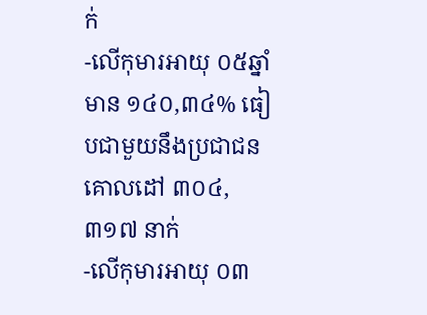ក់
-លើកុមារអាយុ ០៥ឆ្នាំ មាន ១៤០,៣៤% ធៀបជាមួយនឹងប្រជាជនគោលដៅ ៣០៤,៣១៧ នាក់
-លើកុមារអាយុ ០៣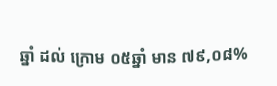ឆ្នាំ ដល់ ក្រោម ០៥ឆ្នាំ មាន ៧៩,០៨%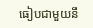ធៀបជាមួយនឹ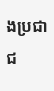ងប្រជាជ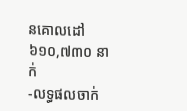នគោលដៅ ៦១០,៧៣០ នាក់
-លទ្ធផលចាក់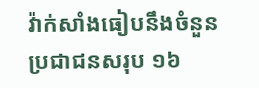វ៉ាក់សាំងធៀបនឹងចំនួនប្រជាជនសរុប ១៦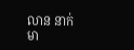លាន នាក់ មា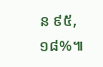ន ៩៥,១៨%៕